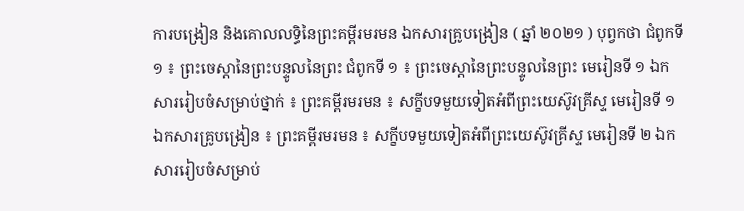ការបង្រៀន និងគោលលទ្ធិនៃព្រះគម្ពីរមរមន ឯកសារគ្រូបង្រៀន ( ឆ្នាំ ២០២១ ) បុព្វកថា ជំពូកទី ១ ៖ ព្រះចេស្ដានៃព្រះបន្ទូលនៃព្រះ ជំពូកទី ១ ៖ ព្រះចេស្ដានៃព្រះបន្ទូលនៃព្រះ មេរៀនទី ១ ឯកសាររៀបចំសម្រាប់ថ្នាក់ ៖ ព្រះគម្ពីរមរមន ៖ សក្ខីបទមួយទៀតអំពីព្រះយេស៊ូវគ្រីស្ទ មេរៀនទី ១ ឯកសារគ្រូបង្រៀន ៖ ព្រះគម្ពីរមរមន ៖ សក្ខីបទមួយទៀតអំពីព្រះយេស៊ូវគ្រីស្ទ មេរៀនទី ២ ឯកសាររៀបចំសម្រាប់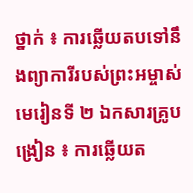ថ្នាក់ ៖ ការឆ្លើយតបទៅនឹងព្យាការីរបស់ព្រះអម្ចាស់ មេរៀនទី ២ ឯកសារគ្រូបង្រៀន ៖ ការឆ្លើយត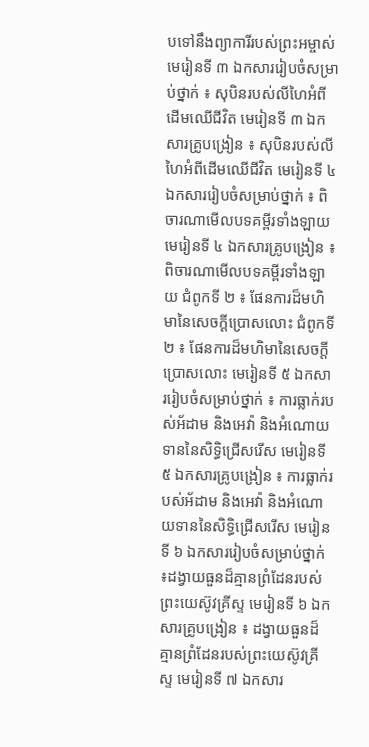បទៅនឹងព្យាការីរបស់ព្រះអម្ចាស់ មេរៀនទី ៣ ឯកសាររៀបចំសម្រាប់ថ្នាក់ ៖ សុបិនរបស់លីហៃអំពីដើមឈើជីវិត មេរៀនទី ៣ ឯកសារគ្រូបង្រៀន ៖ សុបិនរបស់លីហៃអំពីដើមឈើជីវិត មេរៀនទី ៤ ឯកសាររៀបចំសម្រាប់ថ្នាក់ ៖ ពិចារណាមើលបទគម្ពីរទាំងឡាយ មេរៀនទី ៤ ឯកសារគ្រូបង្រៀន ៖ ពិចារណាមើលបទគម្ពីរទាំងឡាយ ជំពូកទី ២ ៖ ផែនការដ៏មហិមានៃសេចក្ដីប្រោសលោះ ជំពូកទី ២ ៖ ផែនការដ៏មហិមានៃសេចក្ដីប្រោសលោះ មេរៀនទី ៥ ឯកសាររៀបចំសម្រាប់ថ្នាក់ ៖ ការធ្លាក់របស់អ័ដាម និងអេវ៉ា និងអំណោយទាននៃសិទ្ធិជ្រើសរើស មេរៀនទី ៥ ឯកសារគ្រូបង្រៀន ៖ ការធ្លាក់របស់អ័ដាម និងអេវ៉ា និងអំណោយទាននៃសិទ្ធិជ្រើសរើស មេរៀនទី ៦ ឯកសាររៀបចំសម្រាប់ថ្នាក់ ៖ដង្វាយធួនដ៏គ្មានព្រំដែនរបស់ព្រះយេស៊ូវគ្រីស្ទ មេរៀនទី ៦ ឯកសារគ្រូបង្រៀន ៖ ដង្វាយធួនដ៏គ្មានព្រំដែនរបស់ព្រះយេស៊ូវគ្រីស្ទ មេរៀនទី ៧ ឯកសារ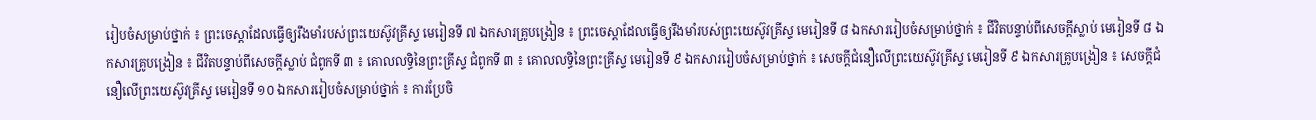រៀបចំសម្រាប់ថ្នាក់ ៖ ព្រះចេស្ដាដែលធ្វើឲ្យរឹងមាំរបស់ព្រះយេស៊ូវគ្រីស្ទ មេរៀនទី ៧ ឯកសារគ្រូបង្រៀន ៖ ព្រះចេស្ដាដែលធ្វើឲ្យរឹងមាំរបស់ព្រះយេស៊ូវគ្រីស្ទ មេរៀនទី ៨ ឯកសាររៀបចំសម្រាប់ថ្នាក់ ៖ ជីវិតបន្ទាប់ពីសេចក្ដីស្លាប់ មេរៀនទី ៨ ឯកសារគ្រូបង្រៀន ៖ ជីវិតបន្ទាប់ពីសេចក្ដីស្លាប់ ជំពូកទី ៣ ៖ គោលលទ្ធិនៃព្រះគ្រីស្ទ ជំពូកទី ៣ ៖ គោលលទ្ធិនៃព្រះគ្រីស្ទ មេរៀនទី ៩ ឯកសាររៀបចំសម្រាប់ថ្នាក់ ៖ សេចក្ដីជំនឿលើព្រះយេស៊ូវគ្រីស្ទ មេរៀនទី ៩ ឯកសារគ្រូបង្រៀន ៖ សេចក្ដីជំនឿលើព្រះយេស៊ូវគ្រីស្ទ មេរៀនទី ១០ ឯកសាររៀបចំសម្រាប់ថ្នាក់ ៖ ការប្រែចិ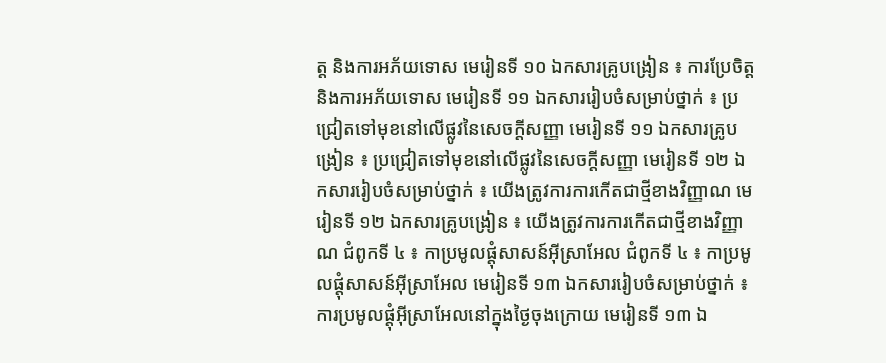ត្ត និងការអភ័យទោស មេរៀនទី ១០ ឯកសារគ្រូបង្រៀន ៖ ការប្រែចិត្ត និងការអភ័យទោស មេរៀនទី ១១ ឯកសាររៀបចំសម្រាប់ថ្នាក់ ៖ ប្រជ្រៀតទៅមុខនៅលើផ្លូវនៃសេចក្ដីសញ្ញា មេរៀនទី ១១ ឯកសារគ្រូបង្រៀន ៖ ប្រជ្រៀតទៅមុខនៅលើផ្លូវនៃសេចក្ដីសញ្ញា មេរៀនទី ១២ ឯកសាររៀបចំសម្រាប់ថ្នាក់ ៖ យើងត្រូវការការកើតជាថ្មីខាងវិញ្ញាណ មេរៀនទី ១២ ឯកសារគ្រូបង្រៀន ៖ យើងត្រូវការការកើតជាថ្មីខាងវិញ្ញាណ ជំពូកទី ៤ ៖ កាប្រមូលផ្តុំសាសន៍អ៊ីស្រាអែល ជំពូកទី ៤ ៖ កាប្រមូលផ្តុំសាសន៍អ៊ីស្រាអែល មេរៀនទី ១៣ ឯកសាររៀបចំសម្រាប់ថ្នាក់ ៖ ការប្រមូលផ្ដុំអ៊ីស្រាអែលនៅក្នុងថ្ងៃចុងក្រោយ មេរៀនទី ១៣ ឯ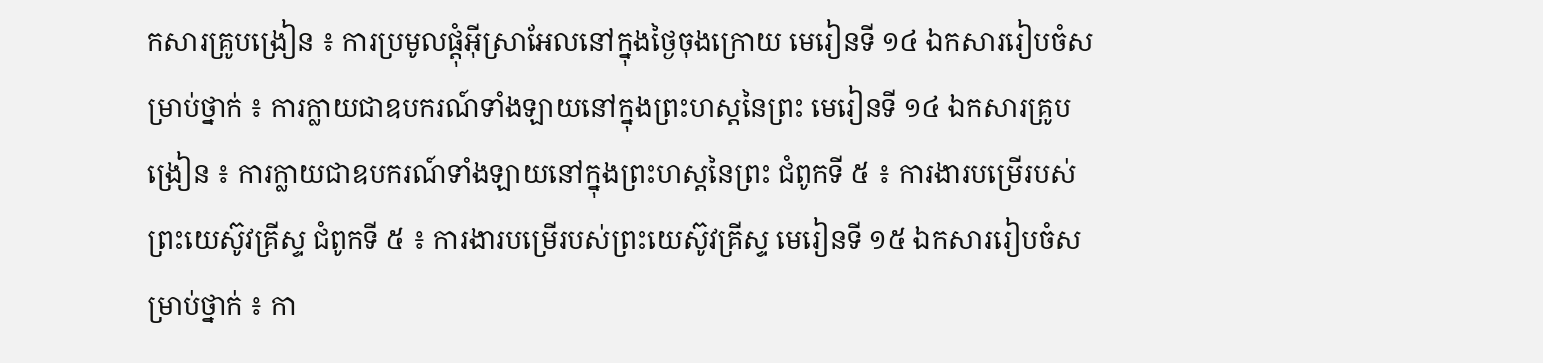កសារគ្រូបង្រៀន ៖ ការប្រមូលផ្ដុំអ៊ីស្រាអែលនៅក្នុងថ្ងៃចុងក្រោយ មេរៀនទី ១៤ ឯកសាររៀបចំសម្រាប់ថ្នាក់ ៖ ការក្លាយជាឧបករណ៍ទាំងឡាយនៅក្នុងព្រះហស្ដនៃព្រះ មេរៀនទី ១៤ ឯកសារគ្រូបង្រៀន ៖ ការក្លាយជាឧបករណ៍ទាំងឡាយនៅក្នុងព្រះហស្ដនៃព្រះ ជំពូកទី ៥ ៖ ការងារបម្រើរបស់ព្រះយេស៊ូវគ្រីស្ទ ជំពូកទី ៥ ៖ ការងារបម្រើរបស់ព្រះយេស៊ូវគ្រីស្ទ មេរៀនទី ១៥ ឯកសាររៀបចំសម្រាប់ថ្នាក់ ៖ កា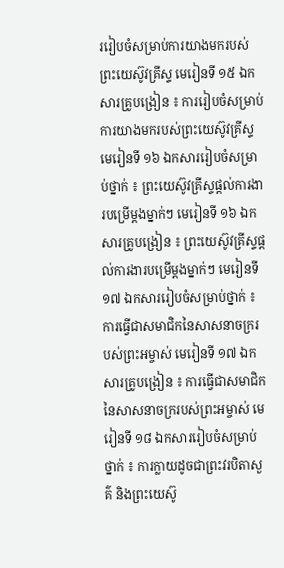ររៀបចំសម្រាប់ការយាងមករបស់ព្រះយេស៊ូវគ្រីស្ទ មេរៀនទី ១៥ ឯកសារគ្រូបង្រៀន ៖ ការរៀបចំសម្រាប់ការយាងមករបស់ព្រះយេស៊ូវគ្រីស្ទ មេរៀនទី ១៦ ឯកសាររៀបចំសម្រាប់ថ្នាក់ ៖ ព្រះយេស៊ូវគ្រីស្ទផ្ដល់ការងារបម្រើម្ដងម្នាក់ៗ មេរៀនទី ១៦ ឯកសារគ្រូបង្រៀន ៖ ព្រះយេស៊ូវគ្រីស្ទផ្ដល់ការងារបម្រើម្ដងម្នាក់ៗ មេរៀនទី ១៧ ឯកសាររៀបចំសម្រាប់ថ្នាក់ ៖ ការធ្វើជាសមាជិកនៃសាសនាចក្ររបស់ព្រះអម្ចាស់ មេរៀនទី ១៧ ឯកសារគ្រូបង្រៀន ៖ ការធ្វើជាសមាជិកនៃសាសនាចក្ររបស់ព្រះអម្ចាស់ មេរៀនទី ១៨ ឯកសាររៀបចំសម្រាប់ថ្នាក់ ៖ ការក្លាយដូចជាព្រះវរបិតាសួគ៌ និងព្រះយេស៊ូ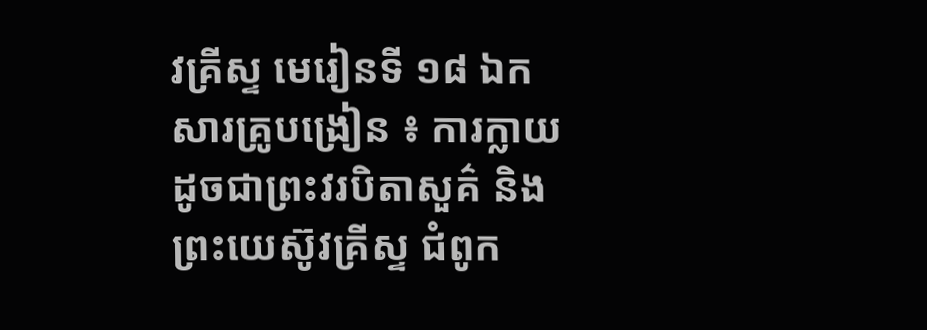វគ្រីស្ទ មេរៀនទី ១៨ ឯកសារគ្រូបង្រៀន ៖ ការក្លាយដូចជាព្រះវរបិតាសួគ៌ និងព្រះយេស៊ូវគ្រីស្ទ ជំពូក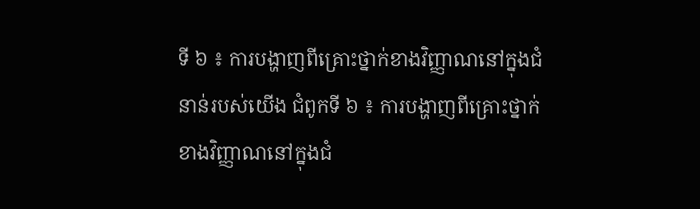ទី ៦ ៖ ការបង្ហាញពីគ្រោះថ្នាក់ខាងវិញ្ញាណនៅក្នុងជំនាន់របស់យើង ជំពូកទី ៦ ៖ ការបង្ហាញពីគ្រោះថ្នាក់ខាងវិញ្ញាណនៅក្នុងជំ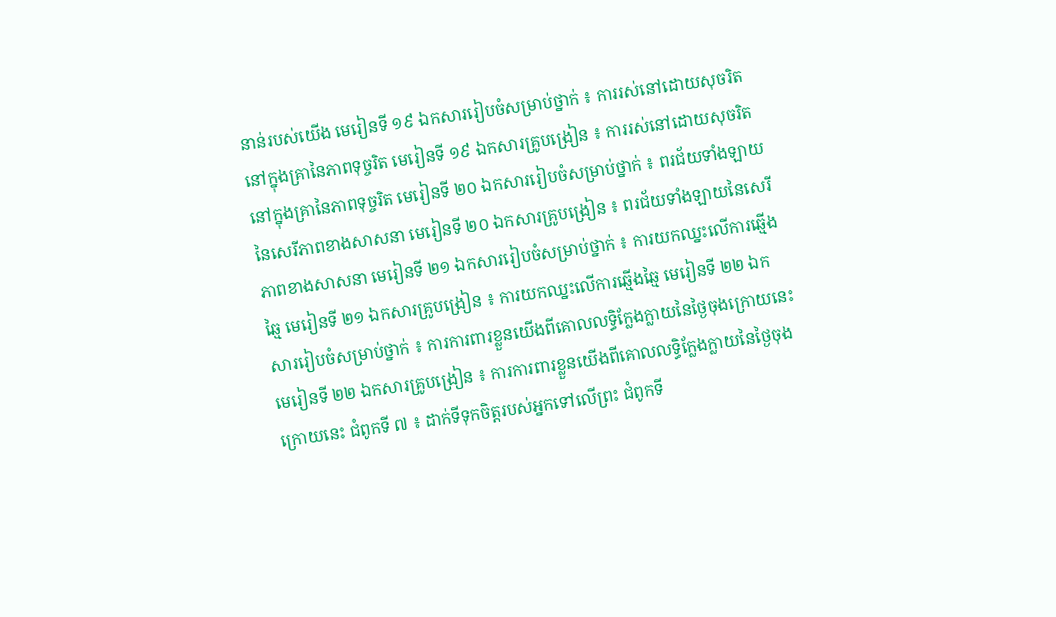នាន់របស់យើង មេរៀនទី ១៩ ឯកសាររៀបចំសម្រាប់ថ្នាក់ ៖ ការរស់នៅដោយសុចរិតនៅក្នុងគ្រានៃភាពទុច្ចរិត មេរៀនទី ១៩ ឯកសារគ្រូបង្រៀន ៖ ការរស់នៅដោយសុចរិតនៅក្នុងគ្រានៃភាពទុច្ចរិត មេរៀនទី ២០ ឯកសាររៀបចំសម្រាប់ថ្នាក់ ៖ ពរជ័យទាំងឡាយនៃសេរីភាពខាងសាសនា មេរៀនទី ២០ ឯកសារគ្រូបង្រៀន ៖ ពរជ័យទាំងឡាយនៃសេរីភាពខាងសាសនា មេរៀនទី ២១ ឯកសាររៀបចំសម្រាប់ថ្នាក់ ៖ ការយកឈ្នះលើការឆ្មើងឆ្មៃ មេរៀនទី ២១ ឯកសារគ្រូបង្រៀន ៖ ការយកឈ្នះលើការឆ្មើងឆ្មៃ មេរៀនទី ២២ ឯកសាររៀបចំសម្រាប់ថ្នាក់ ៖ ការការពារខ្លួនយើងពីគោលលទ្ធិក្លែងក្លាយនៃថ្ងៃចុងក្រោយនេះ មេរៀនទី ២២ ឯកសារគ្រូបង្រៀន ៖ ការការពារខ្លួនយើងពីគោលលទ្ធិក្លែងក្លាយនៃថ្ងៃចុងក្រោយនេះ ជំពូកទី ៧ ៖ ដាក់ទីទុកចិត្តរបស់អ្នកទៅលើព្រះ ជំពូកទី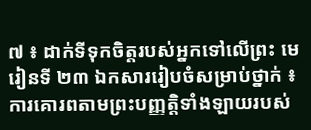៧ ៖ ដាក់ទីទុកចិត្តរបស់អ្នកទៅលើព្រះ មេរៀនទី ២៣ ឯកសាររៀបចំសម្រាប់ថ្នាក់ ៖ ការគោរពតាមព្រះបញ្ញតិ្តទាំងឡាយរបស់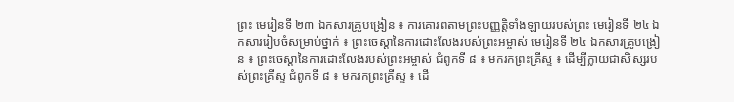ព្រះ មេរៀនទី ២៣ ឯកសារគ្រូបង្រៀន ៖ ការគោរពតាមព្រះបញ្ញតិ្តទាំងឡាយរបស់ព្រះ មេរៀនទី ២៤ ឯកសាររៀបចំសម្រាប់ថ្នាក់ ៖ ព្រះចេស្ដានៃការដោះលែងរបស់ព្រះអម្ចាស់ មេរៀនទី ២៤ ឯកសារគ្រូបង្រៀន ៖ ព្រះចេស្ដានៃការដោះលែងរបស់ព្រះអម្ចាស់ ជំពូកទី ៨ ៖ មករកព្រះគ្រីស្ទ ៖ ដើម្បីក្លាយជាសិស្សរបស់ព្រះគ្រីស្ទ ជំពូកទី ៨ ៖ មករកព្រះគ្រីស្ទ ៖ ដើ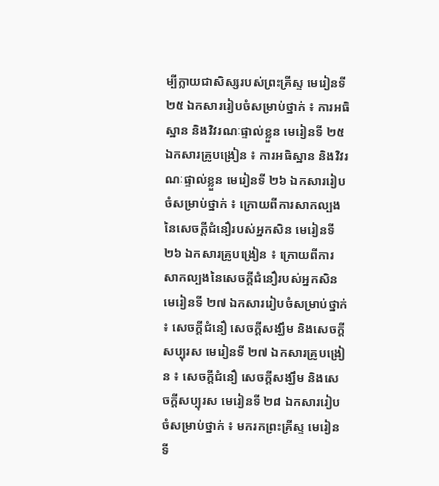ម្បីក្លាយជាសិស្សរបស់ព្រះគ្រីស្ទ មេរៀនទី ២៥ ឯកសាររៀបចំសម្រាប់ថ្នាក់ ៖ ការអធិស្ឋាន និងវិវរណៈផ្ទាល់ខ្លួន មេរៀនទី ២៥ ឯកសារគ្រូបង្រៀន ៖ ការអធិស្ឋាន និងវិវរណៈផ្ទាល់ខ្លួន មេរៀនទី ២៦ ឯកសាររៀបចំសម្រាប់ថ្នាក់ ៖ ក្រោយពីការសាកល្បងនៃសេចក្ដីជំនឿរបស់អ្នកសិន មេរៀនទី ២៦ ឯកសារគ្រូបង្រៀន ៖ ក្រោយពីការសាកល្បងនៃសេចក្ដីជំនឿរបស់អ្នកសិន មេរៀនទី ២៧ ឯកសាររៀបចំសម្រាប់ថ្នាក់ ៖ សេចក្តីជំនឿ សេចក្តីសង្ឃឹម និងសេចក្តីសប្បុរស មេរៀនទី ២៧ ឯកសារគ្រូបង្រៀន ៖ សេចក្តីជំនឿ សេចក្តីសង្ឃឹម និងសេចក្តីសប្បុរស មេរៀនទី ២៨ ឯកសាររៀបចំសម្រាប់ថ្នាក់ ៖ មករកព្រះគ្រីស្ទ មេរៀនទី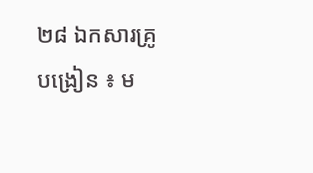២៨ ឯកសារគ្រូបង្រៀន ៖ ម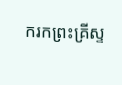ករកព្រះគ្រីស្ទ